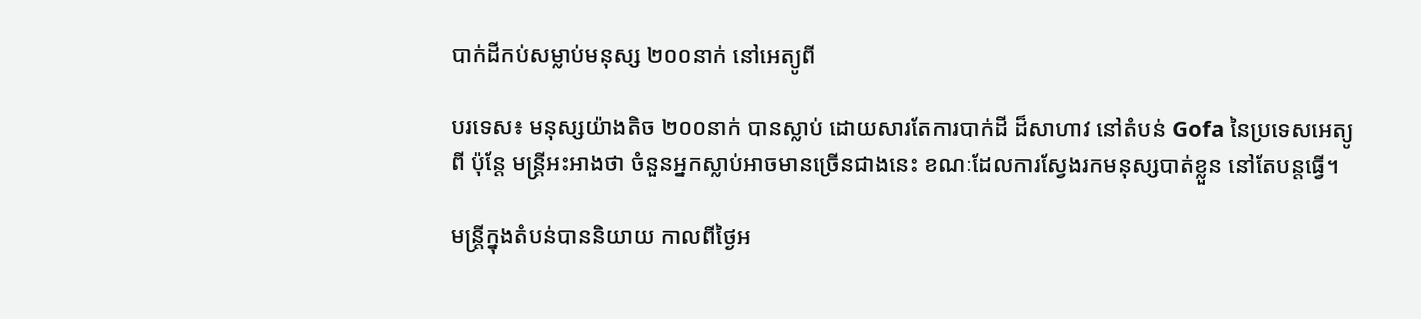បាក់ដីកប់សម្លាប់មនុស្ស ២០០នាក់ នៅអេត្យូពី

បរទេស៖ មនុស្សយ៉ាងតិច ២០០នាក់ បានស្លាប់ ដោយសារតែការបាក់ដី ដ៏សាហាវ នៅតំបន់ Gofa នៃប្រទេសអេត្យូពី ប៉ុន្តែ មន្ត្រីអះអាងថា ចំនួនអ្នកស្លាប់អាចមានច្រើនជាងនេះ ខណៈដែលការស្វែងរកមនុស្សបាត់ខ្លួន នៅតែបន្តធ្វើ។

មន្ត្រីក្នុងតំបន់បាននិយាយ កាលពីថ្ងៃអ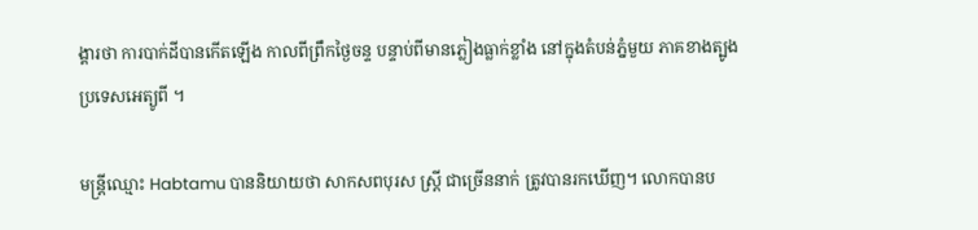ង្គារថា ការបាក់ដីបានកើតឡើង កាលពីព្រឹកថ្ងៃចន្ទ បន្ទាប់ពីមានភ្លៀងធ្លាក់ខ្លាំង នៅក្នុងតំបន់ភ្នំមួយ ភាគខាងត្បូង ប្រទេសអេត្យូពី ។

មន្ត្រីឈ្មោះ Habtamu បាននិយាយថា សាកសពបុរស ស្ត្រី ជាច្រើននាក់ ត្រូវបានរកឃើញ។ លោកបានប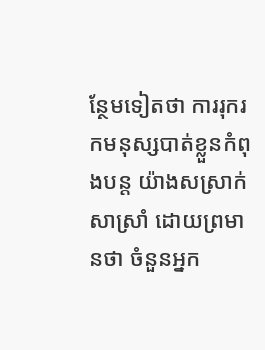ន្ថែមទៀតថា ការរុករកមនុស្សបាត់ខ្លួនកំពុងបន្ត យ៉ាងសស្រាក់សាស្រាំ ដោយព្រមានថា ចំនួនអ្នក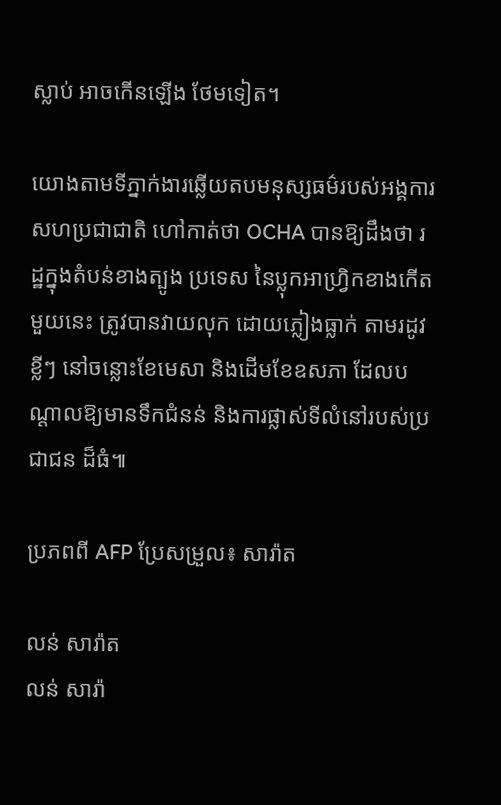ស្លាប់ អាចកើនឡើង ថែមទៀត។

យោងតាមទីភ្នាក់ងារឆ្លើយតបមនុស្សធម៌របស់អង្គការសហប្រជាជាតិ ហៅកាត់ថា OCHA បានឱ្យដឹងថា រដ្ឋក្នុងតំបន់ខាងត្បូង ប្រទេស នៃប្លុកអាហ្វ្រិកខាងកើត មួយនេះ ត្រូវបានវាយលុក ដោយភ្លៀងធ្លាក់ តាមរដូវខ្លីៗ នៅចន្លោះខែមេសា និងដើមខែឧសភា ដែលបណ្តាលឱ្យមានទឹកជំនន់ និងការផ្លាស់ទីលំនៅរបស់ប្រជាជន ដ៏ធំ៕

ប្រភពពី AFP ប្រែសម្រួល៖ សារ៉ាត

លន់ សារ៉ាត
លន់ សារ៉ា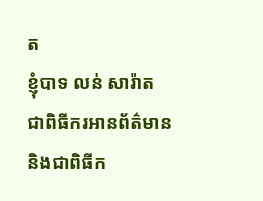ត
ខ្ញុំបាទ លន់ សារ៉ាត ជាពិធីករអានព័ត៌មាន និងជាពិធីក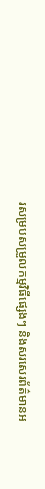រសម្របសម្រួលកម្មវិធីផ្សេងៗ និងសរសេរព័ត៌មានអ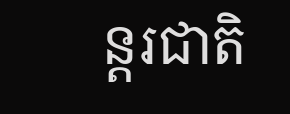ន្តរជាតិ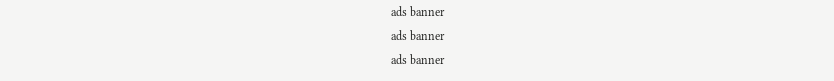ads banner
ads banner
ads banner